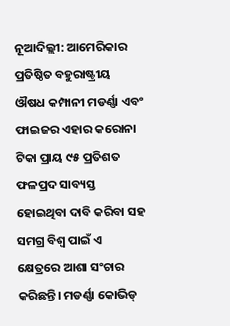ନୂଆଦିଲ୍ଲୀ: ଆମେରିକାର ପ୍ରତିଷ୍ଠିତ ବହୁରାଷ୍ଟ୍ରୀୟ ଔଷଧ କମ୍ପାନୀ ମଡର୍ଣ୍ଣା ଏବଂ ଫାଇଜର ଏହାର କରୋନା ଟିକା ପ୍ରାୟ ୯୫ ପ୍ରତିଶତ ଫଳପ୍ରଦ ସାବ୍ୟସ୍ତ ହୋଇଥିବା ଦାବି କରିବା ସହ ସମଗ୍ର ବିଶ୍ବ ପାଇଁ ଏ କ୍ଷେତ୍ରରେ ଆଶା ସଂଚାର କରିଛନ୍ତି। ମଡର୍ଣ୍ଣା କୋଭିଡ୍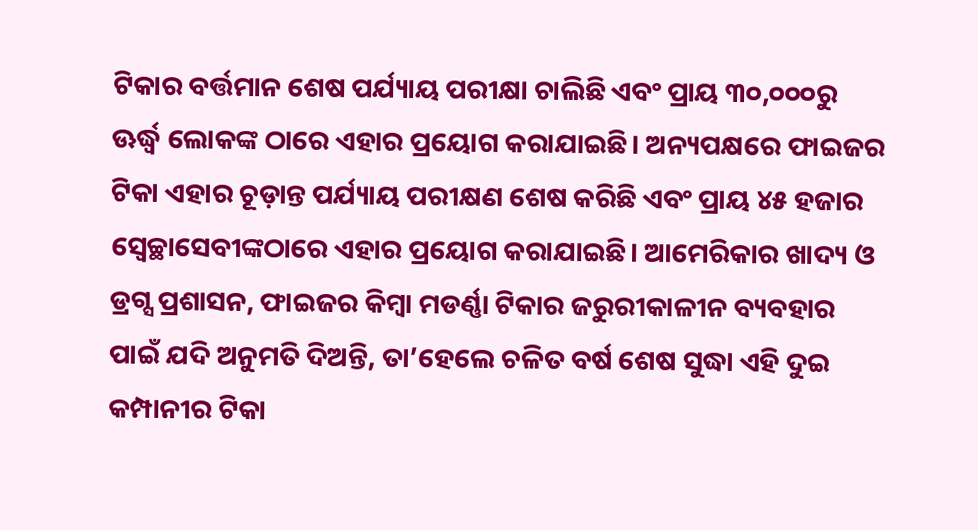ଟିକାର ବର୍ତ୍ତମାନ ଶେଷ ପର୍ଯ୍ୟାୟ ପରୀକ୍ଷା ଚାଲିଛି ଏବଂ ପ୍ରାୟ ୩୦,୦୦୦ରୁ ଊର୍ଦ୍ଧ୍ୱ ଲୋକଙ୍କ ଠାରେ ଏହାର ପ୍ରୟୋଗ କରାଯାଇଛି। ଅନ୍ୟପକ୍ଷରେ ଫାଇଜର ଟିକା ଏହାର ଚୂଡ଼ାନ୍ତ ପର୍ଯ୍ୟାୟ ପରୀକ୍ଷଣ ଶେଷ କରିଛି ଏବଂ ପ୍ରାୟ ୪୫ ହଜାର ସ୍ବେଚ୍ଛାସେବୀଙ୍କଠାରେ ଏହାର ପ୍ରୟୋଗ କରାଯାଇଛି। ଆମେରିକାର ଖାଦ୍ୟ ଓ ଡ୍ରଗ୍ସ ପ୍ରଶାସନ, ଫାଇଜର କିମ୍ବା ମଡର୍ଣ୍ଣା ଟିକାର ଜରୁରୀକାଳୀନ ବ୍ୟବହାର ପାଇଁ ଯଦି ଅନୁମତି ଦିଅନ୍ତି, ତା’ହେଲେ ଚଳିତ ବର୍ଷ ଶେଷ ସୁଦ୍ଧା ଏହି ଦୁଇ କମ୍ପାନୀର ଟିକା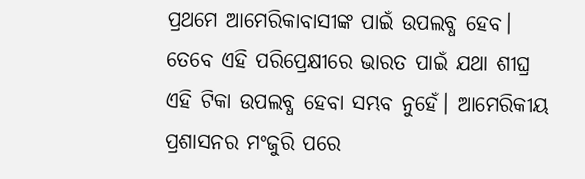ପ୍ରଥମେ ଆମେରିକାବାସୀଙ୍କ ପାଇଁ ଉପଲବ୍ଧ ହେବ। ତେବେ ଏହି ପରିପ୍ରେକ୍ଷୀରେ ଭାରତ ପାଇଁ ଯଥା ଶୀଘ୍ର ଏହି ଟିକା ଉପଲବ୍ଧ ହେବା ସମ୍ଭବ ନୁହେଁ। ଆମେରିକୀୟ ପ୍ରଶାସନର ମଂଜୁରି ପରେ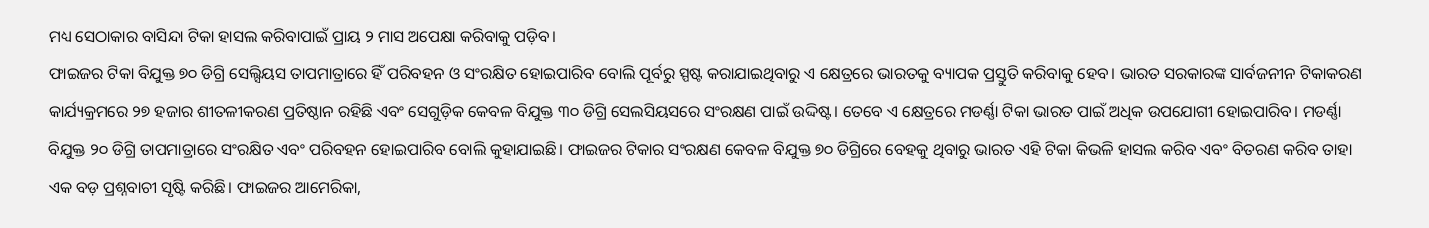ମଧ୍ୟ ସେଠାକାର ବାସିନ୍ଦା ଟିକା ହାସଲ କରିବାପାଇଁ ପ୍ରାୟ ୨ ମାସ ଅପେକ୍ଷା କରିବାକୁ ପଡ଼ିବ।
ଫାଇଜର ଟିକା ବିଯୁକ୍ତ ୭୦ ଡିଗ୍ରି ସେଲ୍ସିୟସ ତାପମାତ୍ରାରେ ହିଁ ପରିବହନ ଓ ସଂରକ୍ଷିତ ହୋଇପାରିବ ବୋଲି ପୂର୍ବରୁ ସ୍ପଷ୍ଟ କରାଯାଇଥିବାରୁ ଏ କ୍ଷେତ୍ରରେ ଭାରତକୁ ବ୍ୟାପକ ପ୍ରସ୍ତୁତି କରିବାକୁ ହେବ। ଭାରତ ସରକାରଙ୍କ ସାର୍ବଜନୀନ ଟିକାକରଣ କାର୍ଯ୍ୟକ୍ରମରେ ୨୭ ହଜାର ଶୀତଳୀକରଣ ପ୍ରତିଷ୍ଠାନ ରହିଛି ଏବଂ ସେଗୁଡ଼ିକ କେବଳ ବିଯୁକ୍ତ ୩୦ ଡିଗ୍ରି ସେଲସିୟସରେ ସଂରକ୍ଷଣ ପାଇଁ ଉଦ୍ଦିଷ୍ଟ। ତେବେ ଏ କ୍ଷେତ୍ରରେ ମଡର୍ଣ୍ଣା ଟିକା ଭାରତ ପାଇଁ ଅଧିକ ଉପଯୋଗୀ ହୋଇପାରିବ। ମଡର୍ଣ୍ଣା ବିଯୁକ୍ତ ୨୦ ଡିଗ୍ରି ତାପମାତ୍ରାରେ ସଂରକ୍ଷିତ ଏବଂ ପରିବହନ ହୋଇପାରିବ ବୋଲି କୁହାଯାଇଛି। ଫାଇଜର ଟିକାର ସଂରକ୍ଷଣ କେବଳ ବିଯୁକ୍ତ ୭୦ ଡିଗ୍ରିରେ ବେହକୁ ଥିବାରୁ ଭାରତ ଏହି ଟିକା କିଭଳି ହାସଲ କରିବ ଏବଂ ବିତରଣ କରିବ ତାହା ଏକ ବଡ଼ ପ୍ରଶ୍ନବାଚୀ ସୃଷ୍ଟି କରିଛି। ଫାଇଜର ଆମେରିକା,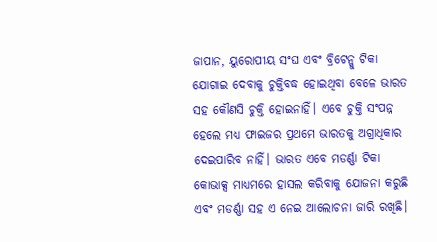ଜାପାନ, ୟୁରୋପୀୟ ସଂଘ ଏବଂ ବ୍ରିଟେନ୍କୁ ଟିକା ଯୋଗାଇ ଦେବାକୁ ଚୁକ୍ତିବଦ୍ଧ ହୋଇଥିବା ବେଳେ ଭାରତ ସହ କୌଣସି ଚୁକ୍ତି ହୋଇନାହିଁ। ଏବେ ଚୁକ୍ତି ସଂପନ୍ନ ହେଲେ ମଧ୍ୟ ଫାଇଜର ପ୍ରଥମେ ଭାରତକୁ ଅଗ୍ରାଧିକାର ଦେଇପାରିବ ନାହିଁ। ଭାରତ ଏବେ ମଡର୍ଣ୍ଣା ଟିକା କୋଭାକ୍ସ ମାଧ୍ୟମରେ ହାସଲ କରିବାକୁ ଯୋଜନା କରୁଛି ଏବଂ ମଡର୍ଣ୍ଣା ସହ ଏ ନେଇ ଆଲୋଚନା ଜାରି ରଖିଛି।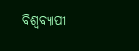ବିଶ୍ବବ୍ୟାପୀ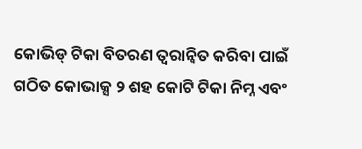କୋଭିଡ୍ ଟିକା ବିତରଣ ତ୍ବରାନ୍ବିତ କରିବା ପାଇଁ ଗଠିତ କୋଭାକ୍ସ ୨ ଶହ କୋଟି ଟିକା ନିମ୍ନ ଏବଂ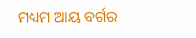ମଧ୍ୟମ ଆୟ ବର୍ଗର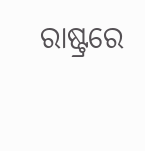ରାଷ୍ଟ୍ରରେ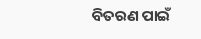ବିତରଣ ପାଇଁ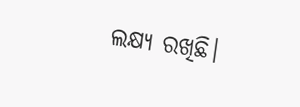ଲକ୍ଷ୍ୟ ରଖିଛି।